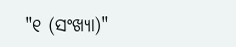"୧ (ସଂଖ୍ୟା)"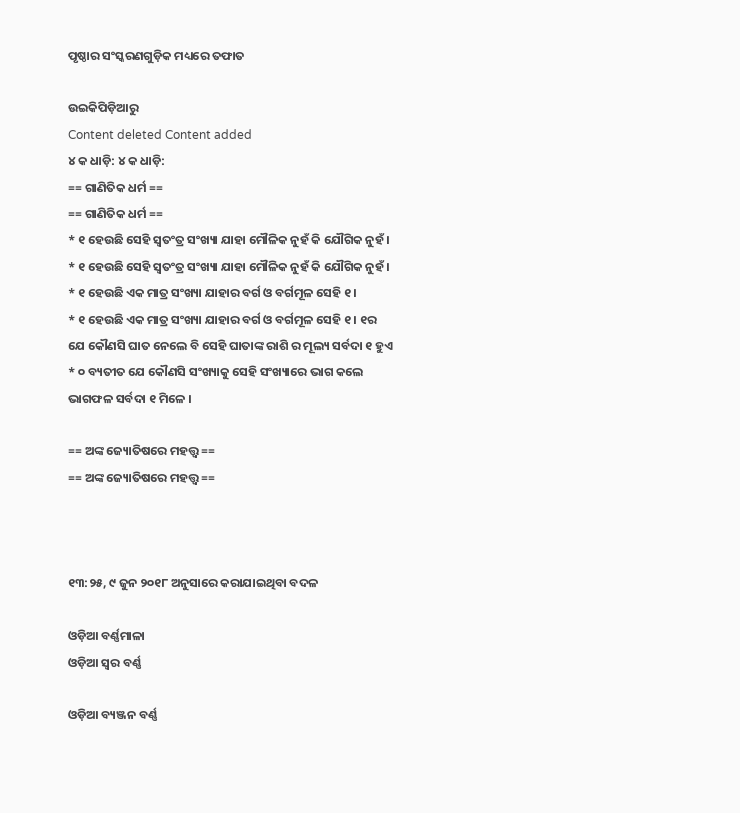ପୃଷ୍ଠାର ସଂସ୍କରଣ‌ଗୁଡ଼ିକ ମଧ୍ୟରେ ତଫାତ

ଉଇକିପିଡ଼ିଆ‌ରୁ
Content deleted Content added
୪ କ ଧାଡ଼ି: ୪ କ ଧାଡ଼ି:
== ଗାଣିତିକ ଧର୍ମ ==
== ଗାଣିତିକ ଧର୍ମ ==
* ୧ ହେଉଛି ସେହି ସ୍ଵତଂତ୍ର ସଂଖ୍ୟା ଯାହା ମୌଳିକ ନୁହଁ କି ଯୌଗିକ ନୁହଁ ।
* ୧ ହେଉଛି ସେହି ସ୍ଵତଂତ୍ର ସଂଖ୍ୟା ଯାହା ମୌଳିକ ନୁହଁ କି ଯୌଗିକ ନୁହଁ ।
* ୧ ହେଉଛି ଏକ ମାତ୍ର ସଂଖ୍ୟା ଯାହାର ବର୍ଗ ଓ ବର୍ଗମୂଳ ସେହି ୧ ।
* ୧ ହେଉଛି ଏକ ମାତ୍ର ସଂଖ୍ୟା ଯାହାର ବର୍ଗ ଓ ବର୍ଗମୂଳ ସେହି ୧ । ୧ର ଯେ କୌଣସି ଘାତ ନେଲେ ବି ସେହି ଘାତାଙ୍କ ରାଶି ର ମୂଲ୍ୟ ସର୍ବଦା ୧ ହୁଏ
* ୦ ବ୍ୟତୀତ ଯେ କୌଣସି ସଂଖ୍ୟାକୁ ସେହି ସଂଖ୍ୟାରେ ଭାଗ କଲେ ଭାଗଫଳ ସର୍ବଦା ୧ ମିଳେ ।

== ଅଙ୍କ ଜ୍ୟୋତିଷରେ ମହତ୍ତ୍ବ ==
== ଅଙ୍କ ଜ୍ୟୋତିଷରେ ମହତ୍ତ୍ବ ==



୧୩:୨୫, ୯ ଜୁନ ୨୦୧୮ ଅନୁସାରେ କରାଯାଇଥିବା ବଦଳ

ଓଡ଼ିଆ ବର୍ଣ୍ଣମାଳା
ଓଡ଼ିଆ ସ୍ଵର ବର୍ଣ୍ଣ

ଓଡ଼ିଆ ବ୍ୟଞ୍ଜନ ବର୍ଣ୍ଣ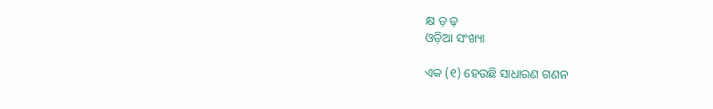କ୍ଷ ଡ଼ ଢ଼
ଓଡ଼ିଆ ସଂଖ୍ୟା

ଏକ (୧) ହେଉଛି ସାଧାରଣ ଗଣନ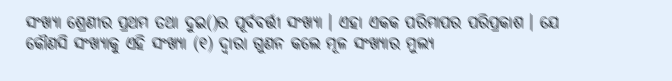ସଂଖ୍ୟା ଶ୍ରେଣୀର ପ୍ରଥମ ତଥା ଦୁଇ()ର ପୂର୍ବବର୍ତ୍ତୀ ସଂଖ୍ୟା । ଏହା ଏକକ ପରିମାପର ପରିପ୍ରକାଶ । ଯେ କୌଣସି ସଂଖ୍ୟାକୁ ଏହି ସଂଖ୍ୟା (୧) ଦ୍ୱାରା ଗୁଣନ କଲେ ମୂଳ ସଂଖ୍ୟାର ମୁଲ୍ୟ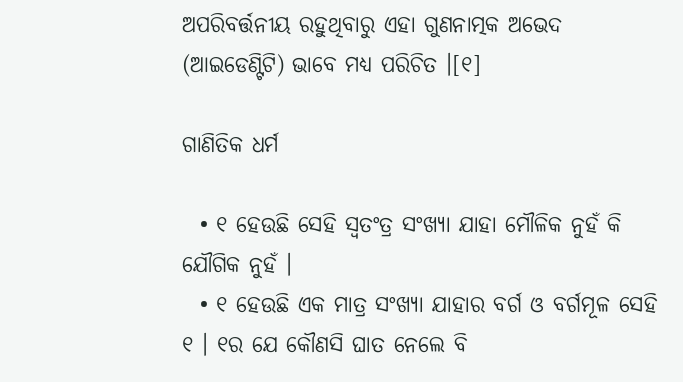ଅପରିବର୍ତ୍ତନୀୟ ରହୁଥିବାରୁ ଏହା ଗୁଣନାତ୍ମକ ଅଭେଦ (ଆଇଡେଣ୍ଟିଟି) ଭାବେ ମଧ୍ୟ ପରିଚିତ ।[୧]

ଗାଣିତିକ ଧର୍ମ

  • ୧ ହେଉଛି ସେହି ସ୍ଵତଂତ୍ର ସଂଖ୍ୟା ଯାହା ମୌଳିକ ନୁହଁ କି ଯୌଗିକ ନୁହଁ ।
  • ୧ ହେଉଛି ଏକ ମାତ୍ର ସଂଖ୍ୟା ଯାହାର ବର୍ଗ ଓ ବର୍ଗମୂଳ ସେହି ୧ । ୧ର ଯେ କୌଣସି ଘାତ ନେଲେ ବି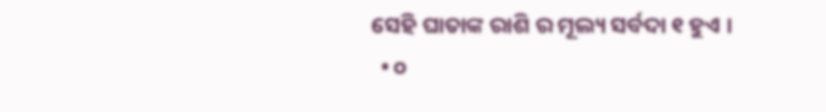ସେହି ଘାତାଙ୍କ ରାଶି ର ମୂଲ୍ୟ ସର୍ବଦା ୧ ହୁଏ ।
  • ୦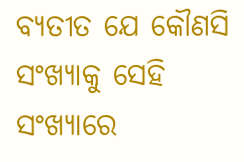ବ୍ୟତୀତ ଯେ କୌଣସି ସଂଖ୍ୟାକୁ ସେହି ସଂଖ୍ୟାରେ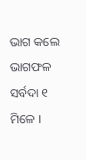ଭାଗ କଲେ ଭାଗଫଳ ସର୍ବଦା ୧ ମିଳେ ।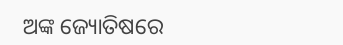ଅଙ୍କ ଜ୍ୟୋତିଷରେ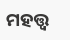ମହତ୍ତ୍ବ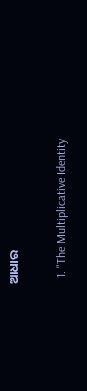ଆଧାର

  1. "The Multiplicative Identity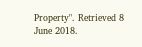Property". Retrieved 8 June 2018.